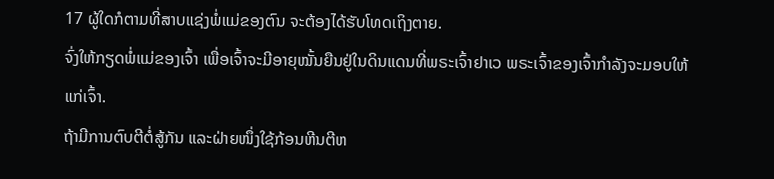17 ຜູ້ໃດກໍຕາມທີ່ສາບແຊ່ງພໍ່ແມ່ຂອງຕົນ ຈະຕ້ອງໄດ້ຮັບໂທດເຖິງຕາຍ.
ຈົ່ງໃຫ້ກຽດພໍ່ແມ່ຂອງເຈົ້າ ເພື່ອເຈົ້າຈະມີອາຍຸໝັ້ນຍືນຢູ່ໃນດິນແດນທີ່ພຣະເຈົ້າຢາເວ ພຣະເຈົ້າຂອງເຈົ້າກຳລັງຈະມອບໃຫ້ແກ່ເຈົ້າ.
ຖ້າມີການຕົບຕີຕໍ່ສູ້ກັນ ແລະຝ່າຍໜຶ່ງໃຊ້ກ້ອນຫີນຕີຫ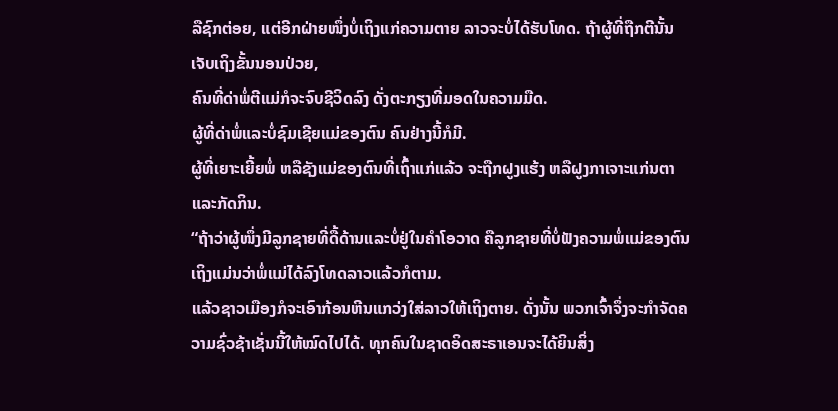ລືຊົກຕ່ອຍ, ແຕ່ອີກຝ່າຍໜຶ່ງບໍ່ເຖິງແກ່ຄວາມຕາຍ ລາວຈະບໍ່ໄດ້ຮັບໂທດ. ຖ້າຜູ້ທີ່ຖືກຕີນັ້ນເຈັບເຖິງຂັ້ນນອນປ່ວຍ,
ຄົນທີ່ດ່າພໍ່ຕີແມ່ກໍຈະຈົບຊີວິດລົງ ດັ່ງຕະກຽງທີ່ມອດໃນຄວາມມືດ.
ຜູ້ທີ່ດ່າພໍ່ແລະບໍ່ຊົມເຊີຍແມ່ຂອງຕົນ ຄົນຢ່າງນີ້ກໍມີ.
ຜູ້ທີ່ເຍາະເຍີ້ຍພໍ່ ຫລືຊັງແມ່ຂອງຕົນທີ່ເຖົ້າແກ່ແລ້ວ ຈະຖືກຝູງແຮ້ງ ຫລືຝູງກາເຈາະແກ່ນຕາແລະກັດກິນ.
“ຖ້າວ່າຜູ້ໜຶ່ງມີລູກຊາຍທີ່ດື້ດ້ານແລະບໍ່ຢູ່ໃນຄຳໂອວາດ ຄືລູກຊາຍທີ່ບໍ່ຟັງຄວາມພໍ່ແມ່ຂອງຕົນ ເຖິງແມ່ນວ່າພໍ່ແມ່ໄດ້ລົງໂທດລາວແລ້ວກໍຕາມ.
ແລ້ວຊາວເມືອງກໍຈະເອົາກ້ອນຫີນແກວ່ງໃສ່ລາວໃຫ້ເຖິງຕາຍ. ດັ່ງນັ້ນ ພວກເຈົ້າຈຶ່ງຈະກຳຈັດຄວາມຊົ່ວຊ້າເຊັ່ນນີ້ໃຫ້ໝົດໄປໄດ້. ທຸກຄົນໃນຊາດອິດສະຣາເອນຈະໄດ້ຍິນສິ່ງ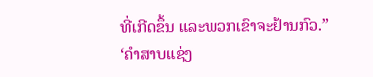ທີ່ເກີດຂຶ້ນ ແລະພວກເຂົາຈະຢ້ານກົວ.”
‘ຄຳສາບແຊ່ງ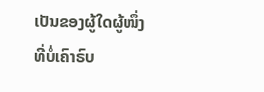ເປັນຂອງຜູ້ໃດຜູ້ໜຶ່ງ ທີ່ບໍ່ເຄົາຣົບ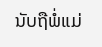ນັບຖືພໍ່ແມ່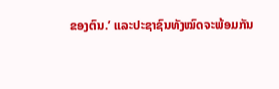ຂອງຕົນ.’ ແລະປະຊາຊົນທັງໝົດຈະພ້ອມກັນ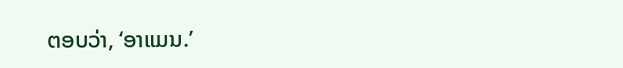ຕອບວ່າ, ‘ອາແມນ.’